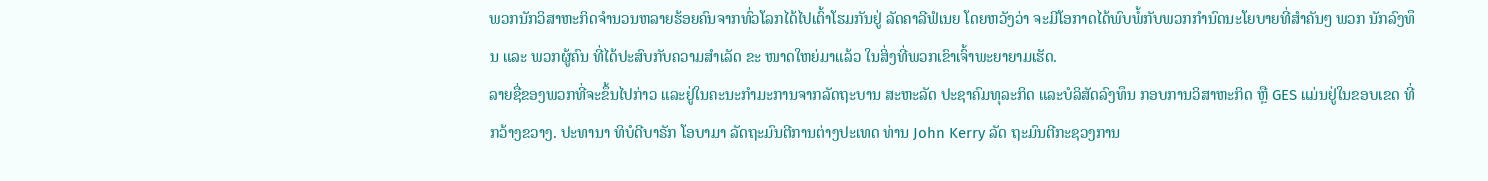ພວກນັກວິສາຫະກິດຈຳນວນຫລາຍຮ້ອຍຄົນຈາກທົ່ວໂລກໄດ້ໄປເຕົ້າໂຮມກັນຢູ່ ລັດຄາລີຟໍເນຍ ໂດຍຫວັງວ່າ ຈະມີໂອກາດໄດ້ພົບພໍ້ກັບພວກກຳນົດນະໂຍບາຍທີ່ສຳຄັນໆ ພວກ ນັກລົງທຶນ ແລະ ພວກຜູ້ຄົນ ທີ່ໄດ້ປະສົບກັບຄວາມສຳເລັດ ຂະ ໜາດໃຫຍ່ມາແລ້ວ ໃນສິ່ງທີ່ພວກເຂົາເຈົ້າພະຍາຍາມເຮັດ.
ລາຍຊື່ຂອງພວກທີ່ຈະຂຶ້ນໄປກ່າວ ແລະຢູ່ໃນຄະນະກຳມະການຈາກລັດຖະບານ ສະຫະລັດ ປະຊາຄົມທຸລະກິດ ແລະບໍລິສັດລົງທຶນ ກອບການວິສາຫະກິດ ຫຼື GES ແມ່ນຢູ່ໃນຂອບເຂດ ທີ່ກວ້າງຂວາງ. ປະທານາ ທິບໍດີບາຣັກ ໂອບາມາ ລັດຖະມົນຕີການຕ່າງປະເທດ ທ່ານ John Kerry ລັດ ຖະມົນຕີກະຊວງການ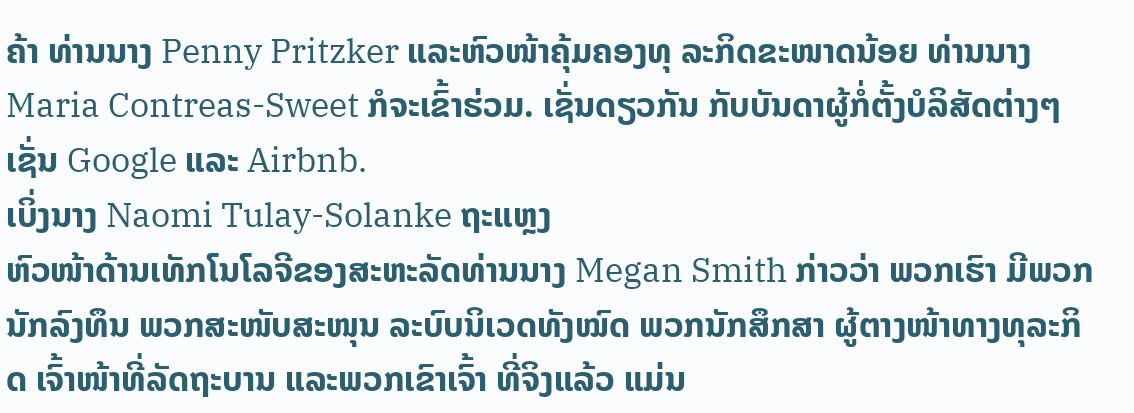ຄ້າ ທ່ານນາງ Penny Pritzker ແລະຫົວໜ້າຄຸ້ມຄອງທຸ ລະກິດຂະໜາດນ້ອຍ ທ່ານນາງ Maria Contreas-Sweet ກໍຈະເຂົ້າຮ່ວມ. ເຊັ່ນດຽວກັນ ກັບບັນດາຜູ້ກໍ່ຕັ້ງບໍລິສັດຕ່າງໆ ເຊັ່ນ Google ແລະ Airbnb.
ເບິ່ງນາງ Naomi Tulay-Solanke ຖະແຫຼງ
ຫົວໜ້າດ້ານເທັກໂນໂລຈີຂອງສະຫະລັດທ່ານນາງ Megan Smith ກ່າວວ່າ ພວກເຮົາ ມີພວກນັກລົງທຶນ ພວກສະໜັບສະໜຸນ ລະບົບນິເວດທັງໝົດ ພວກນັກສຶກສາ ຜູ້ຕາງໜ້າທາງທຸລະກິດ ເຈົ້າໜ້າທີ່ລັດຖະບານ ແລະພວກເຂົາເຈົ້າ ທີ່ຈິງແລ້ວ ແມ່ນ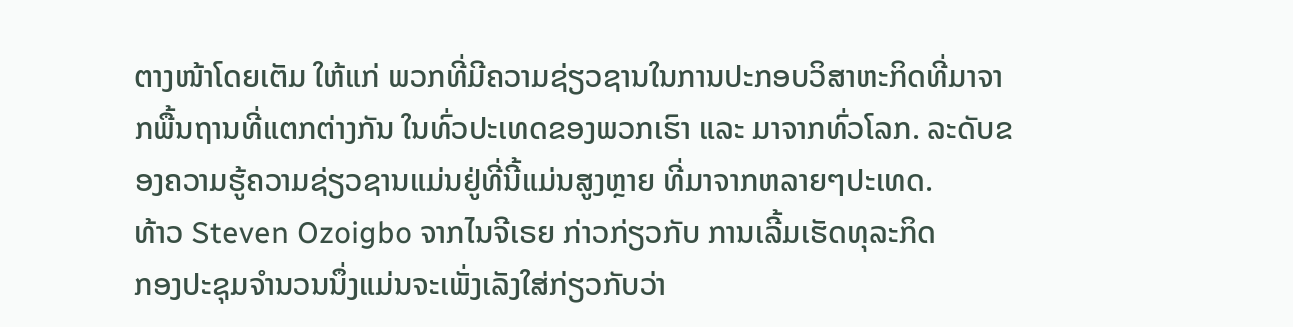ຕາງໜ້າໂດຍເຕັມ ໃຫ້ແກ່ ພວກທີ່ມີຄວາມຊ່ຽວຊານໃນການປະກອບວິສາຫະກິດທີ່ມາຈາກພື້ນຖານທີ່ແຕກຕ່າງກັນ ໃນທົ່ວປະເທດຂອງພວກເຮົາ ແລະ ມາຈາກທົ່ວໂລກ. ລະດັບຂອງຄວາມຮູ້ຄວາມຊ່ຽວຊານແມ່ນຢູ່ທີ່ນີ້ແມ່ນສູງຫຼາຍ ທີ່ມາຈາກຫລາຍໆປະເທດ.
ທ້າວ Steven Ozoigbo ຈາກໄນຈີເຣຍ ກ່າວກ່ຽວກັບ ການເລີ້ມເຮັດທຸລະກິດ
ກອງປະຊຸມຈຳນວນນຶ່ງແມ່ນຈະເພັ່ງເລັງໃສ່ກ່ຽວກັບວ່າ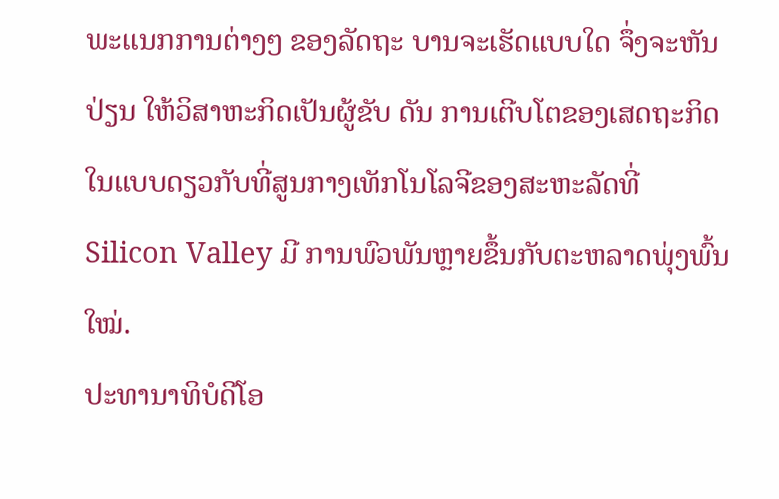ພະແນກການຕ່າງໆ ຂອງລັດຖະ ບານຈະເຮັດແບບໃດ ຈຶ່ງຈະຫັນປ່ຽນ ໃຫ້ວິສາຫະກິດເປັນຜູ້ຂັບ ດັນ ການເຕີບໂຕຂອງເສດຖະກິດ ໃນແບບດຽວກັບທີ່ສູນກາງເທັກໂນໂລຈີຂອງສະຫະລັດທີ່ Silicon Valley ມີ ການພົວພັນຫຼາຍຂຶ້ນກັບຕະຫລາດພຸ່ງພົ້ນໃໝ່.
ປະທານາທິບໍດີໂອ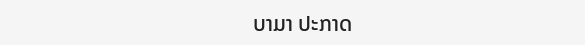ບາມາ ປະກາດ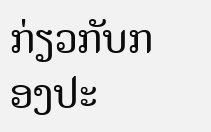ກ່ຽວກັບກອງປະ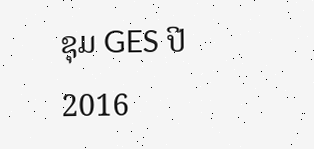ຊຸມ GES ປີ 2016